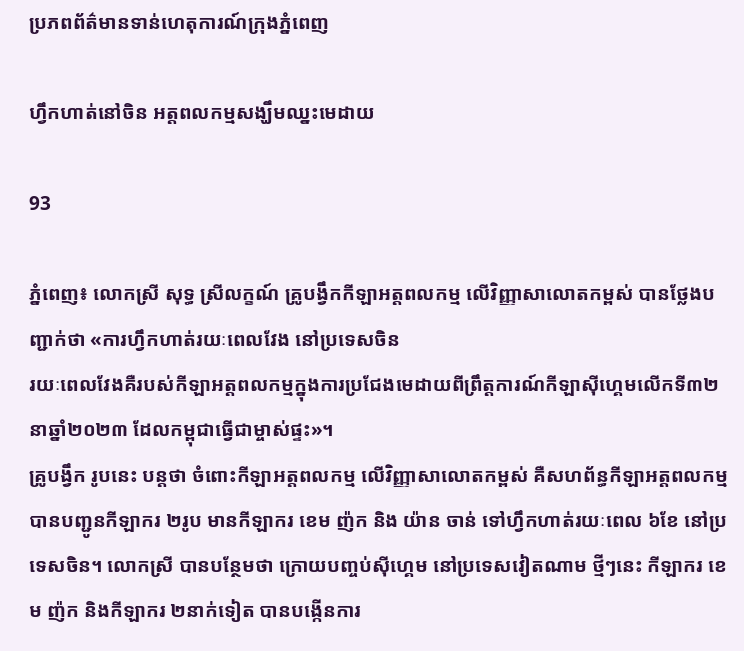ប្រភពព័ត៌មានទាន់ហេតុការណ៍ក្រុងភ្នំពេញ

ហ្វឹកហាត់នៅចិន អត្តពលកម្មសង្ឃឹមឈ្នះមេដាយ

93

ភ្នំពេញ៖ លោកស្រី សុទ្ធ ស្រីលក្ខណ៍ គ្រូបង្វឹកកីឡាអត្តពលកម្ម លើវិញ្ញាសាលោតកម្ពស់ បានថ្លែងបញ្ជាក់ថា «ការហ្វឹកហាត់រយៈពេលវែង នៅប្រទេសចិន
រយៈពេលវែងគឺរបស់កីឡាអត្តពលកម្មក្នុងការប្រជែងមេដាយពីព្រឹត្តការណ៍កីឡាស៊ីហ្គេមលើកទី៣២ នាឆ្នាំ២០២៣ ដែលកម្ពុជាធ្វើជាម្ចាស់ផ្ទះ»។
គ្រូបង្វឹក រូបនេះ បន្តថា ចំពោះកីឡាអត្តពលកម្ម លើវិញ្ញាសាលោតកម្ពស់ គឺសហព័ន្ធកីឡាអត្តពលកម្ម បានបញ្ជូនកីឡាករ ២រូប មានកីឡាករ ខេម ញ៉ក និង យ៉ាន ចាន់ ទៅហ្វឹកហាត់រយៈពេល ៦ខែ នៅប្រទេសចិន។ លោកស្រី បានបន្ថែមថា ក្រោយបញ្ចប់ស៊ីហ្គេម នៅប្រទេសវៀតណាម ថ្មីៗនេះ កីឡាករ ខេម ញ៉ក និងកីឡាករ ២នាក់ទៀត បានបង្កើនការ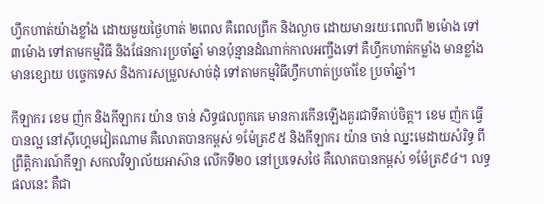ហ្វឹកហាត់យ៉ាងខ្លាំង ដោយមួយថ្ងៃហាត់ ២ពេល គឺពេលព្រឹក និងល្ងាច ដោយមានរយៈពេលពី ២ម៉ោង ទៅ ៣ម៉ោង ទៅតាមកម្មវិធី និងផែនការប្រចាំឆ្នាំ មានប៉ុន្មានដំណាក់កាលអញ្ចឹងទៅ គឺហ្វឹកហាត់កម្លាំង មានខ្លាំង មានខ្សោយ បច្ចេកទេស និងការសម្រួលសាច់ដុំ ទៅតាមកម្មវិធីហ្វឹកហាត់ប្រចាំខែ ប្រចាំឆ្នាំ។

កីឡាករ ខេម ញ៉ក និងកីឡាករ យ៉ាន ចាន់ សិទ្ធផលពួកគេ មានការកើនឡើងគួរជាទីគាប់ចិត្ត។ ខេម ញ៉ក ធ្វើបានល្អ នៅស៊ីហ្គេមវៀតណាម គឺលោតបានកម្ពស់ ១ម៉ែត្រ៩៥ និងកីឡាករ យ៉ាន ចាន់ ឈ្នះមេដាយសំរិទ្ធ ពីព្រឹត្តិការណ៍កីឡា សកលវិទ្យាល័យអាស៊ាន លើកទី២០ នៅប្រទេសថៃ គឺលោតបានកម្ពស់ ១ម៉ែត្រ៩៤។ លទ្ធផលនេះ គឺជា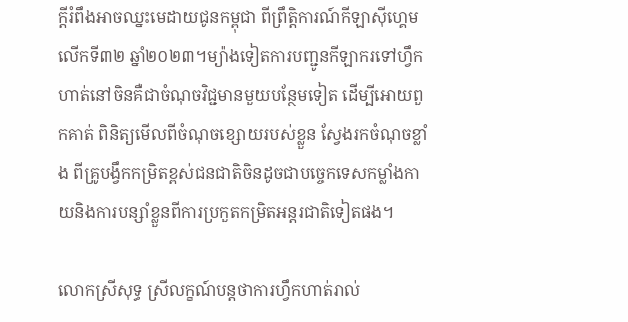ក្តីរំពឹងអាចឈ្នះមេដាយជូនកម្ពុជា ពីព្រឹត្តិការណ៍កីឡាស៊ីហ្គេម លើកទី៣២ ឆ្នាំ២០២៣។ម្យ៉ាងទៀតការបញ្ជូនកីឡាករទៅហ្វឹកហាត់នៅចិនគឺជាចំណុចវិជ្ជមានមួយបន្ថែមទៀត ដើម្បីអោយពួកគាត់ ពិនិត្យមើលពីចំណុចខ្សោយរបស់ខ្លួន ស្វែងរកចំណុចខ្លាំង ពីគ្រូបង្វឹកកម្រិតខ្ពស់ជនជាតិចិនដូចជាបច្ចេកទេសកម្លាំងកាយនិងការបន្សាំខ្លួនពីការប្រកួតកម្រិតអន្តរជាតិទៀតផង។

លោកស្រីសុទ្ធ ស្រីលក្ខណ៍បន្តថាការហ្វឹកហាត់រាល់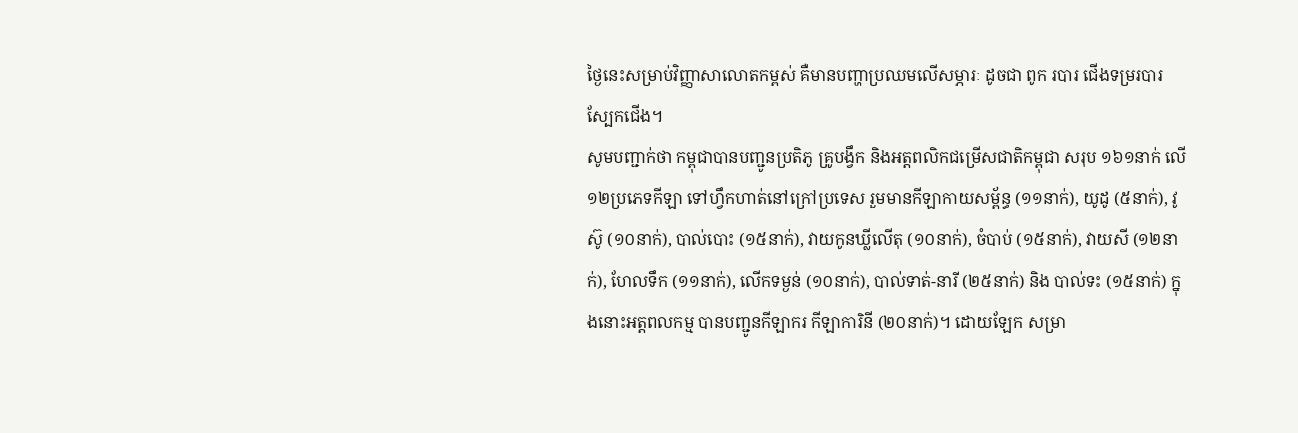ថ្ងៃនេះសម្រាប់វិញ្ញាសាលោតកម្ពស់ គឺមានបញ្ហាប្រឈមលើសម្ភារៈ ដូចជា ពូក របារ ជើងទម្ររបារ ស្បែកជើង។
សូមបញ្ជាក់ថា កម្ពុជាបានបញ្ជូនប្រតិភូ គ្រូបង្វឹក និងអត្តពលិកជម្រើសជាតិកម្ពុជា សរុប ១៦១នាក់ លើ ១២ប្រភេទកីឡា ទៅហ្វឹកហាត់នៅក្រៅប្រទេស រួមមានកីឡាកាយសម្ព័ន្ធ (១១នាក់), យូដូ (៥នាក់), វូស៊ូ (១០នាក់), បាល់បោះ (១៥នាក់), វាយកូនឃ្លីលើតុ (១០នាក់), ចំបាប់ (១៥នាក់), វាយសី (១២នាក់), ហែលទឹក (១១នាក់), លើកទម្ងន់ (១០នាក់), បាល់ទាត់-នារី (២៥នាក់) និង បាល់ទះ (១៥នាក់) ក្នុងនោះអត្តពលកម្ម បានបញ្ជូនកីឡាករ កីឡាការិនី (២០នាក់)។ ដោយឡែក សម្រា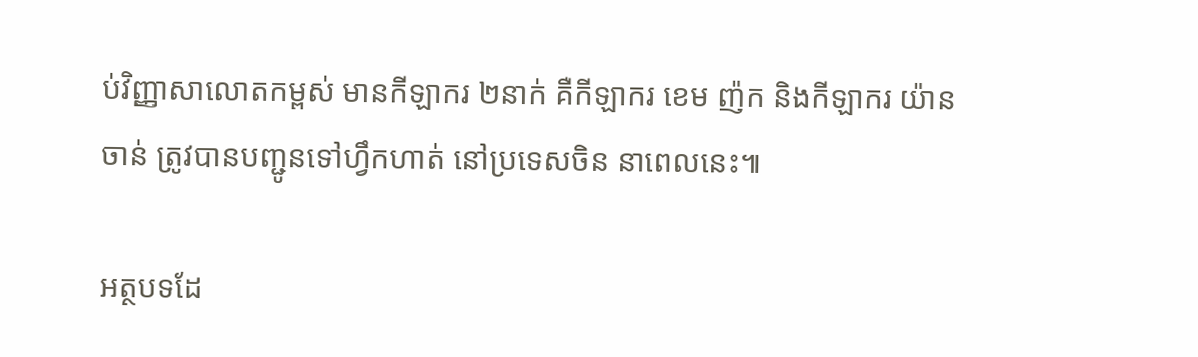ប់វិញ្ញាសាលោតកម្ពស់ មានកីឡាករ ២នាក់ គឺកីឡាករ ខេម ញ៉ក និងកីឡាករ យ៉ាន ចាន់ ត្រូវបានបញ្ជូនទៅហ្វឹកហាត់ នៅប្រទេសចិន នាពេលនេះ៕

អត្ថបទដែ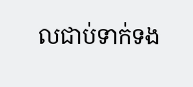លជាប់ទាក់ទង